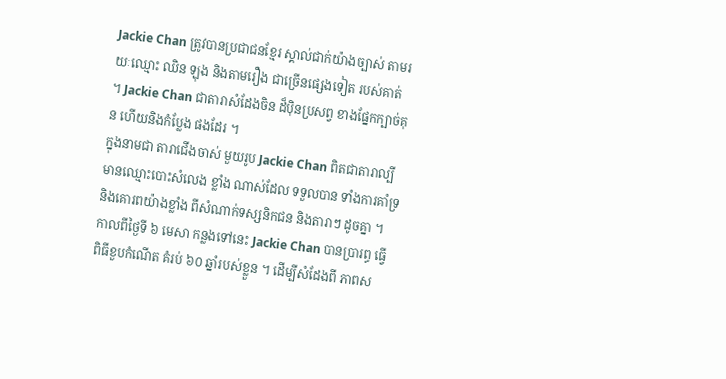Jackie Chan ត្រូវបានប្រជាជនខ្មែរ ស្គាល់ជាក់យ៉ាងច្បាស់ តាមរយៈឈ្មោះ ឈិន ឡុង និងតាមរឿង ជាច្រើនផ្សេងទៀត របស់គាត់ ។ Jackie Chan ជាតារាសំដែងចិន ដ៏ប៉ិនប្រសព្វ ខាងផ្នែកក្បាច់គុន ហើយនិងកំប្លែង ផងដែរ ។
ក្នុងនាមជា តារាជើងចាស់ មួយរូប Jackie Chan ពិតជាតារាល្បី មានឈ្មោះបោះសំលេង ខ្លាំង ណាស់ដែល ទទួលបាន ទាំងការគាំទ្រ និងគោរពយ៉ាងខ្លាំង ពីសំណាក់ទស្សនិកជន និងតារាៗ ដូចគ្នា ។ កាលពីថ្ងៃទី ៦ មេសា កន្លងទៅនេះ Jackie Chan បានប្រារព្ធ ធ្វើពិធីខួបកំណើត គំរប់ ៦០ ឆ្នាំរបស់ខ្លួន ។ ដើម្បីសំដែងពី ភាពស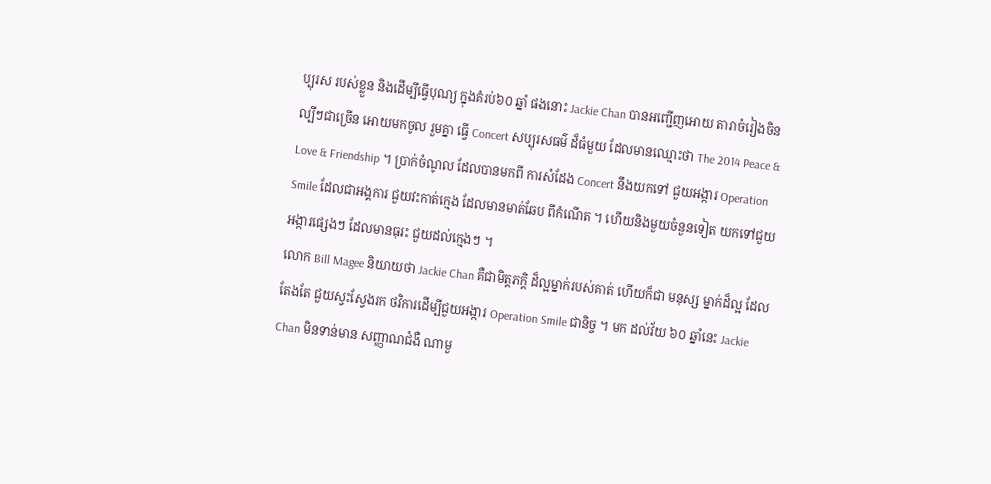ប្បុរស របស់ខ្លួន និងដើម្បីធ្វើបុណ្យ ក្នុងគំរប់៦០ ឆ្នាំ ផងនោះ Jackie Chan បានអញ្ជើញអោយ តារាចំរៀងចិន ល្បីៗជាច្រើន អោយមកចូល រួមគ្នា ធ្វើ Concert សប្បុរសធម៌ ដ៏ធំមួយ ដែលមានឈ្មោះថា The 2014 Peace & Love & Friendship ។ ប្រាក់ចំណូល ដែលបានមកពី ការសំដែង Concert នឹងយកទៅ ជួយអង្ការ Operation Smile ដែលជាអង្គការ ជួយវះកាត់ក្មេង ដែលមានមាត់ឆែប ពីកំណើត ។ ហើយនិងមួយចំនួនទៀត យកទៅជួយអង្ការផ្សេងៗ ដែលមានធុរះ ជួយដល់ក្មេងៗ ។
លោក Bill Magee និយាយថា Jackie Chan គឺជាមិត្តភក្តិ ដ៏ល្អម្នាក់របស់គាត់ ហើយក៏ជា មនុស្ស ម្នាក់ដ៏ល្អ ដែលតែងតែ ជួយស្វះស្វែងរក ថវិការដើម្បីជួយអង្ការ Operation Smile ជានិច្ច ។ មក ដល់វ័យ ៦០ ឆ្នាំនេះ Jackie Chan មិនទាន់មាន សញ្ញាណជំងឺ ណាមួ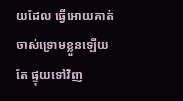យដែល ធ្វើអោយគាត់ ចាស់ទ្រោមខ្លួនឡើយ តែ ផ្ទុយទៅវិញ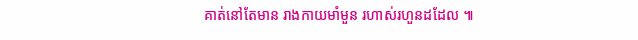គាត់នៅតែមាន រាងកាយមាំមួន រហាស់រហួនដដែល ៕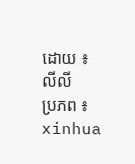ដោយ ៖ លីលី
ប្រភព ៖ xinhua